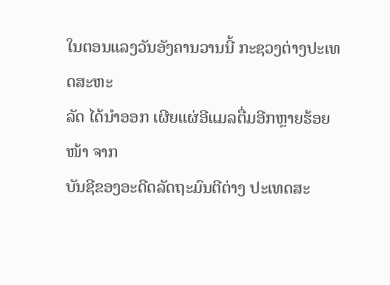ໃນຕອນແລງວັນອັງຄານວານນີ້ ກະຊວງຕ່າງປະເທດສະຫະ
ລັດ ໄດ້ນຳອອກ ເຜີຍແຜ່ອີແມລຕື່ມອີກຫຼາຍຮ້ອຍໜ້າ ຈາກ
ບັນຊີຂອງອະດີດລັດຖະມົນຕີຕ່າງ ປະເທດສະ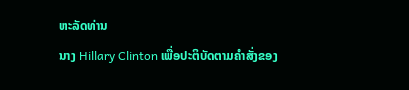ຫະລັດທ່ານ
ນາງ Hillary Clinton ເພື່ອປະຕິບັດຕາມຄຳສັ່ງຂອງ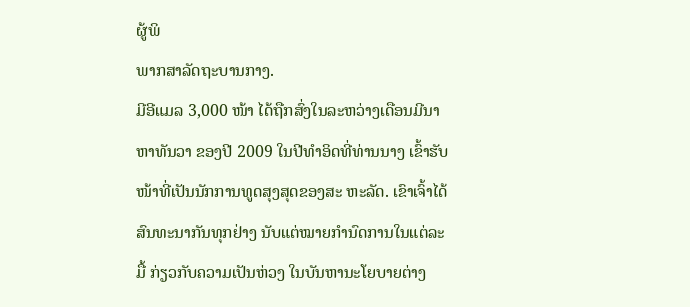ຜູ້ພິ
ພາກສາລັດຖະບານກາງ.
ມີອີແມລ 3,000 ໜ້າ ໄດ້ຖືກສົ່ງໃນລະຫວ່າງເດືອນມີນາ
ຫາທັນວາ ຂອງປີ 2009 ໃນປີທຳອິດທີ່ທ່ານນາງ ເຂົ້າຮັບ
ໜ້າທີ່ເປັນນັກການທູດສຸງສຸດຂອງສະ ຫະລັດ. ເຂົາເຈົ້າໄດ້
ສົນທະນາກັນທຸກຢ່າງ ນັບແຕ່ໝາຍກຳນົດການໃນແຕ່ລະ
ມື້ ກ່ຽວກັບຄວາມເປັນຫ່ວງ ໃນບັນຫານະໂຍບາຍຕ່າງ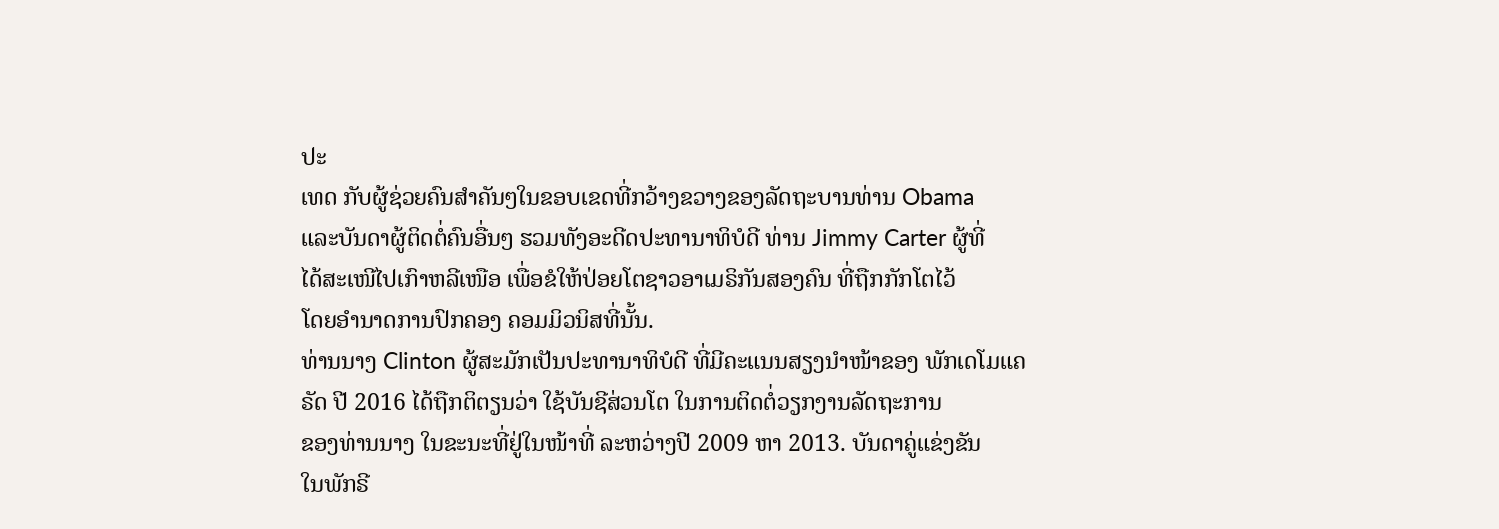ປະ
ເທດ ກັບຜູ້ຊ່ວຍຄົນສຳຄັນໆໃນຂອບເຂດທີ່ກວ້າງຂວາງຂອງລັດຖະບານທ່ານ Obama
ແລະບັນດາຜູ້ຕິດຕໍ່ຄົນອື່ນໆ ຮວມທັງອະດີດປະທານາທິບໍດີ ທ່ານ Jimmy Carter ຜູ້ທີ່
ໄດ້ສະເໜີໄປເກົາຫລີເໜືອ ເພື່ອຂໍໃຫ້ປ່ອຍໂຕຊາວອາເມຣິກັນສອງຄົນ ທີ່ຖືກກັກໂຕໄວ້
ໂດຍອຳນາດການປົກຄອງ ຄອມມິວນິສທີ່ນັ້ນ.
ທ່ານນາງ Clinton ຜູ້ສະມັກເປັນປະທານາທິບໍດີ ທີ່ມີຄະແນນສຽງນຳໜ້າຂອງ ພັກເດໂມແຄຣັດ ປີ 2016 ໄດ້ຖືກຕິຕຽນວ່າ ໃຊ້ບັນຊີສ່ວນໂຕ ໃນການຕິດຕໍ່ວຽກງານລັດຖະການ
ຂອງທ່ານນາງ ໃນຂະນະທີ່ຢູ່ໃນໜ້າທີ່ ລະຫວ່າງປີ 2009 ຫາ 2013. ບັນດາຄູ່ແຂ່ງຂັນ
ໃນພັກຣີ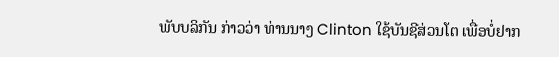ພັບບລິກັນ ກ່າວວ່າ ທ່ານນາງ Clinton ໃຊ້ບັນຊີສ່ວນໂຕ ເພື່ອບໍ່ຢາກ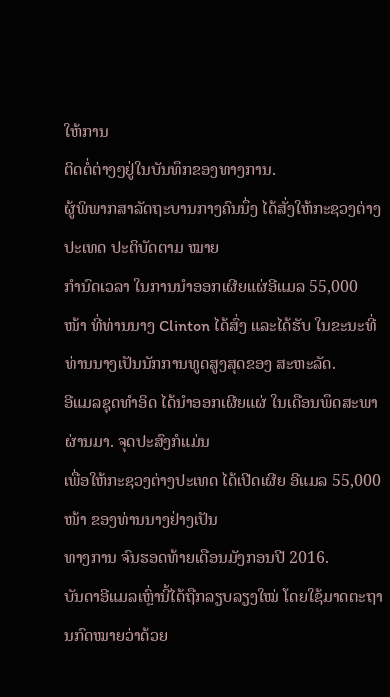ໃຫ້ການ
ຕິດຕໍ່ຕ່າງໆຢູ່ໃນບັນທຶກຂອງທາງການ.
ຜູ້ພິພາກສາລັດຖະບານກາງຄົນນຶ່ງ ໄດ້ສັ່ງໃຫ້ກະຊວງຕ່າງປະເທດ ປະຕິບັດຕາມ ໝາຍ
ກຳນົດເວລາ ໃນການນຳອອກເຜີຍແຜ່ອີແມລ 55,000 ໜ້າ ທີ່ທ່ານນາງ Clinton ໄດ້ສົ່ງ ແລະໄດ້ຮັບ ໃນຂະນະທີ່ທ່ານນາງເປັນນັກການທູດສູງສຸດຂອງ ສະຫະລັດ.
ອີແມລຊຸດທຳອິດ ໄດ້ນຳອອກເຜີຍແຜ່ ໃນເດືອນພຶດສະພາຜ່ານມາ. ຈຸດປະສົງກໍແມ່ນ
ເພື່ອໃຫ້ກະຊວງຕ່າງປະເທດ ໄດ້ເປີດເຜີຍ ອີແມລ 55,000 ໜ້າ ຂອງທ່ານນາງຢ່າງເປັນ
ທາງການ ຈົນຮອດທ້າຍເດືອນມັງກອນປີ 2016.
ບັນດາອີແມລເຫຼົ່ານີ້ໄດ້ຖືກລຽບລຽງໃໝ່ ໂດຍໃຊ້ມາດຕະຖານກົດໝາຍວ່າດ້ວຍ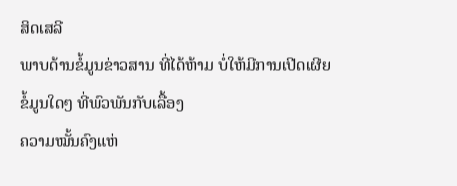ສິດເສລີ
ພາບດ້ານຂໍ້ມູນຂ່າວສານ ທີ່ໄດ້ຫ້າມ ບໍ່ໃຫ້ມີການເປີດເຜີຍຂໍ້ມູນໃດໆ ທີ່ພົວພັນກັບເລື້ອງ
ຄວາມໝັ້ນຄົງແຫ່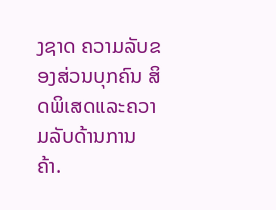ງຊາດ ຄວາມລັບຂອງສ່ວນບຸກຄົນ ສິດພິເສດແລະຄວາມລັບດ້ານການ
ຄ້າ.